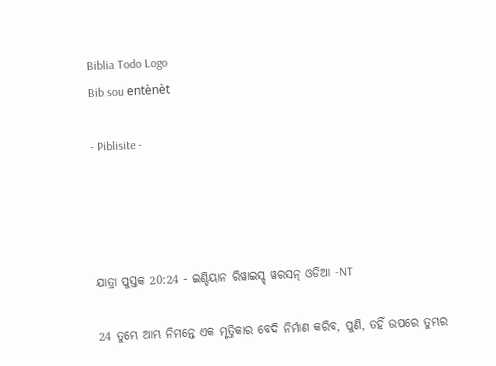Biblia Todo Logo
Bib sou entènèt

- Piblisite -




ଯାତ୍ରା ପୁସ୍ତକ 20:24 - ଇଣ୍ଡିୟାନ ରିୱାଇସ୍ଡ୍ ୱରସନ୍ ଓଡିଆ -NT

24 ତୁମ୍ଭେ ଆମ୍ଭ ନିମନ୍ତେ ଏକ ମୃତ୍ତିକାର ବେଦି ନିର୍ମାଣ କରିବ, ପୁଣି, ତହିଁ ଉପରେ ତୁମ୍ଭର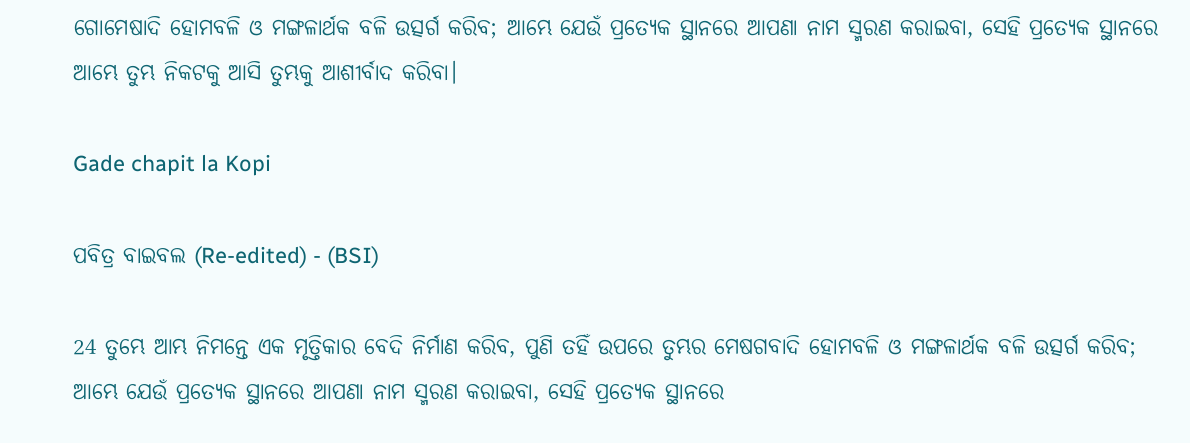ଗୋମେଷାଦି ହୋମବଳି ଓ ମଙ୍ଗଳାର୍ଥକ ବଳି ଉତ୍ସର୍ଗ କରିବ; ଆମ୍ଭେ ଯେଉଁ ପ୍ରତ୍ୟେକ ସ୍ଥାନରେ ଆପଣା ନାମ ସ୍ମରଣ କରାଇବା, ସେହି ପ୍ରତ୍ୟେକ ସ୍ଥାନରେ ଆମ୍ଭେ ତୁମ୍ଭ ନିକଟକୁ ଆସି ତୁମ୍ଭକୁ ଆଶୀର୍ବାଦ କରିବା।

Gade chapit la Kopi

ପବିତ୍ର ବାଇବଲ (Re-edited) - (BSI)

24 ତୁମ୍ଭେ ଆମ୍ଭ ନିମନ୍ତେ ଏକ ମୃତ୍ତିକାର ବେଦି ନିର୍ମାଣ କରିବ, ପୁଣି ତହିଁ ଉପରେ ତୁମ୍ଭର ମେଷଗବାଦି ହୋମବଳି ଓ ମଙ୍ଗଳାର୍ଥକ ବଳି ଉତ୍ସର୍ଗ କରିବ; ଆମ୍ଭେ ଯେଉଁ ପ୍ରତ୍ୟେକ ସ୍ଥାନରେ ଆପଣା ନାମ ସ୍ମରଣ କରାଇବା, ସେହି ପ୍ରତ୍ୟେକ ସ୍ଥାନରେ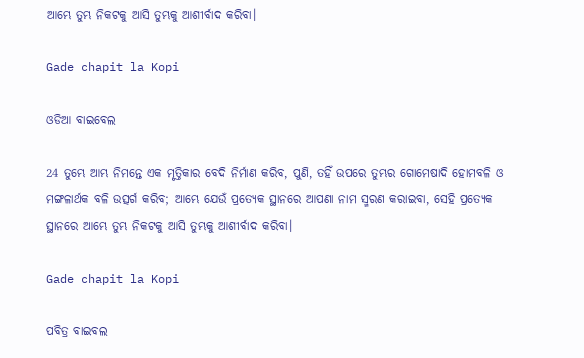ଆମ୍ଭେ ତୁମ୍ଭ ନିକଟକୁ ଆସି ତୁମ୍ଭକୁ ଆଶୀର୍ବାଦ କରିବା।

Gade chapit la Kopi

ଓଡିଆ ବାଇବେଲ

24 ତୁମ୍ଭେ ଆମ୍ଭ ନିମନ୍ତେ ଏକ ମୃତ୍ତିକାର ବେଦି ନିର୍ମାଣ କରିବ, ପୁଣି, ତହିଁ ଉପରେ ତୁମ୍ଭର ଗୋମେଷାଦି ହୋମବଳି ଓ ମଙ୍ଗଳାର୍ଥକ ବଳି ଉତ୍ସର୍ଗ କରିବ; ଆମ୍ଭେ ଯେଉଁ ପ୍ରତ୍ୟେକ ସ୍ଥାନରେ ଆପଣା ନାମ ସ୍ମରଣ କରାଇବା, ସେହି ପ୍ରତ୍ୟେକ ସ୍ଥାନରେ ଆମ୍ଭେ ତୁମ୍ଭ ନିକଟକୁ ଆସି ତୁମ୍ଭକୁ ଆଶୀର୍ବାଦ କରିବା।

Gade chapit la Kopi

ପବିତ୍ର ବାଇବଲ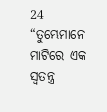24 “ତୁମ୍ଭେମାନେ ମାଟିରେ ଏକ ସ୍ୱତନ୍ତ୍ର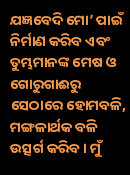ଯଜ୍ଞବେଦି ମୋ’ ପାଇଁ ନିର୍ମାଣ କରିବ ଏବଂ ତୁମ୍ଭମାନଙ୍କ ମେଷ ଓ ଗୋରୁଗାଈରୁ ସେଠାରେ ହୋମବଳି, ମଙ୍ଗଳାର୍ଥକ ବଳି ଉତ୍ସର୍ଗ କରିବ। ମୁଁ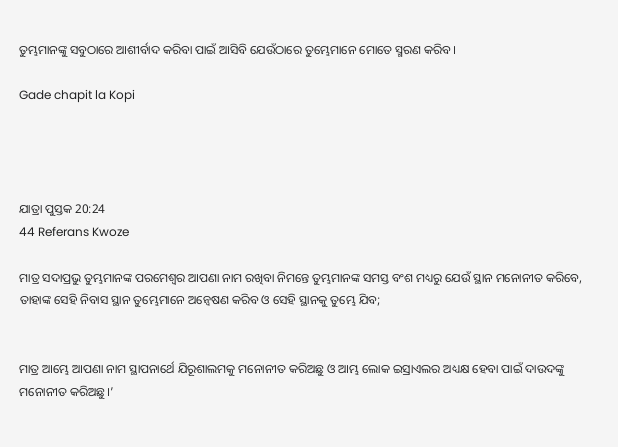ତୁମ୍ଭମାନଙ୍କୁ ସବୁଠାରେ ଆଶୀର୍ବାଦ କରିବା ପାଇଁ ଆସିବି ଯେଉଁଠାରେ ତୁମ୍ଭେମାନେ ମୋତେ ସ୍ମରଣ କରିବ।

Gade chapit la Kopi




ଯାତ୍ରା ପୁସ୍ତକ 20:24
44 Referans Kwoze

ମାତ୍ର ସଦାପ୍ରଭୁ ତୁମ୍ଭମାନଙ୍କ ପରମେଶ୍ୱର ଆପଣା ନାମ ରଖିବା ନିମନ୍ତେ ତୁମ୍ଭମାନଙ୍କ ସମସ୍ତ ବଂଶ ମଧ୍ୟରୁ ଯେଉଁ ସ୍ଥାନ ମନୋନୀତ କରିବେ, ତାହାଙ୍କ ସେହି ନିବାସ ସ୍ଥାନ ତୁମ୍ଭେମାନେ ଅନ୍ୱେଷଣ କରିବ ଓ ସେହି ସ୍ଥାନକୁ ତୁମ୍ଭେ ଯିବ;


ମାତ୍ର ଆମ୍ଭେ ଆପଣା ନାମ ସ୍ଥାପନାର୍ଥେ ଯିରୂଶାଲମକୁ ମନୋନୀତ କରିଅଛୁ ଓ ଆମ୍ଭ ଲୋକ ଇସ୍ରାଏଲର ଅଧ୍ୟକ୍ଷ ହେବା ପାଇଁ ଦାଉଦଙ୍କୁ ମନୋନୀତ କରିଅଛୁ।’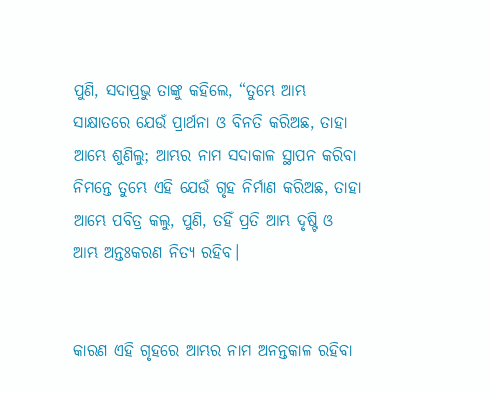ପୁଣି, ସଦାପ୍ରଭୁ ତାଙ୍କୁ କହିଲେ, “ତୁମ୍ଭେ ଆମ୍ଭ ସାକ୍ଷାତରେ ଯେଉଁ ପ୍ରାର୍ଥନା ଓ ବିନତି କରିଅଛ, ତାହା ଆମ୍ଭେ ଶୁଣିଲୁ; ଆମ୍ଭର ନାମ ସଦାକାଳ ସ୍ଥାପନ କରିବା ନିମନ୍ତେ ତୁମ୍ଭେ ଏହି ଯେଉଁ ଗୃହ ନିର୍ମାଣ କରିଅଛ, ତାହା ଆମ୍ଭେ ପବିତ୍ର କଲୁ, ପୁଣି, ତହିଁ ପ୍ରତି ଆମ୍ଭ ଦୃଷ୍ଟି ଓ ଆମ୍ଭ ଅନ୍ତଃକରଣ ନିତ୍ୟ ରହିବ।


କାରଣ ଏହି ଗୃହରେ ଆମ୍ଭର ନାମ ଅନନ୍ତକାଳ ରହିବା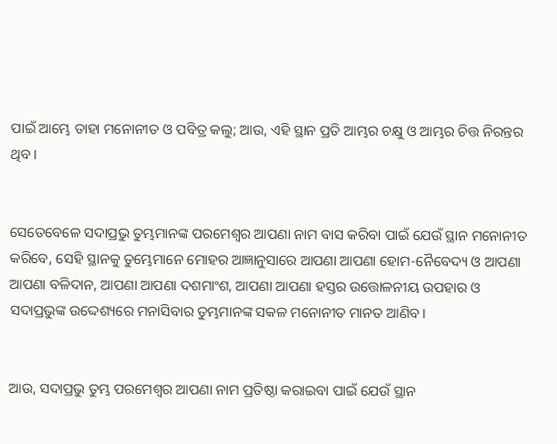ପାଇଁ ଆମ୍ଭେ ତାହା ମନୋନୀତ ଓ ପବିତ୍ର କଲୁ; ଆଉ, ଏହି ସ୍ଥାନ ପ୍ରତି ଆମ୍ଭର ଚକ୍ଷୁ ଓ ଆମ୍ଭର ଚିତ୍ତ ନିରନ୍ତର ଥିବ।


ସେତେବେଳେ ସଦାପ୍ରଭୁ ତୁମ୍ଭମାନଙ୍କ ପରମେଶ୍ୱର ଆପଣା ନାମ ବାସ କରିବା ପାଇଁ ଯେଉଁ ସ୍ଥାନ ମନୋନୀତ କରିବେ, ସେହି ସ୍ଥାନକୁ ତୁମ୍ଭେମାନେ ମୋହର ଆଜ୍ଞାନୁସାରେ ଆପଣା ଆପଣା ହୋମ-ନୈବେଦ୍ୟ ଓ ଆପଣା ଆପଣା ବଳିଦାନ, ଆପଣା ଆପଣା ଦଶମାଂଶ, ଆପଣା ଆପଣା ହସ୍ତର ଉତ୍ତୋଳନୀୟ ଉପହାର ଓ ସଦାପ୍ରଭୁଙ୍କ ଉଦ୍ଦେଶ୍ୟରେ ମନାସିବାର ତୁମ୍ଭମାନଙ୍କ ସକଳ ମନୋନୀତ ମାନତ ଆଣିବ।


ଆଉ, ସଦାପ୍ରଭୁ ତୁମ୍ଭ ପରମେଶ୍ୱର ଆପଣା ନାମ ପ୍ରତିଷ୍ଠା କରାଇବା ପାଇଁ ଯେଉଁ ସ୍ଥାନ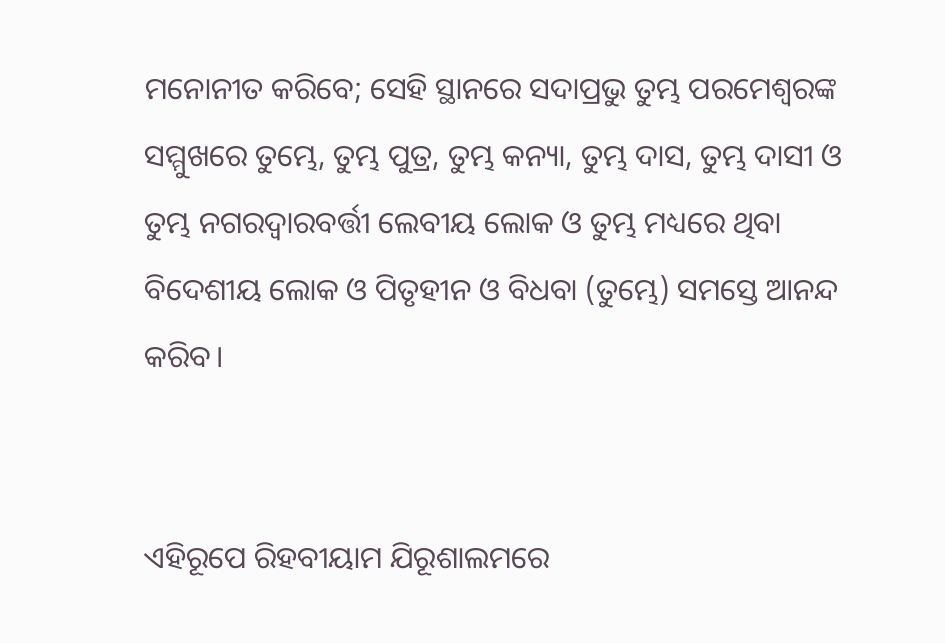ମନୋନୀତ କରିବେ; ସେହି ସ୍ଥାନରେ ସଦାପ୍ରଭୁ ତୁମ୍ଭ ପରମେଶ୍ୱରଙ୍କ ସମ୍ମୁଖରେ ତୁମ୍ଭେ, ତୁମ୍ଭ ପୁତ୍ର, ତୁମ୍ଭ କନ୍ୟା, ତୁମ୍ଭ ଦାସ, ତୁମ୍ଭ ଦାସୀ ଓ ତୁମ୍ଭ ନଗରଦ୍ୱାରବର୍ତ୍ତୀ ଲେବୀୟ ଲୋକ ଓ ତୁମ୍ଭ ମଧ୍ୟରେ ଥିବା ବିଦେଶୀୟ ଲୋକ ଓ ପିତୃହୀନ ଓ ବିଧବା (ତୁମ୍ଭେ) ସମସ୍ତେ ଆନନ୍ଦ କରିବ।


ଏହିରୂପେ ରିହବୀୟାମ ଯିରୂଶାଲମରେ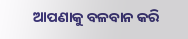ଆପଣାକୁ ବଳବାନ କରି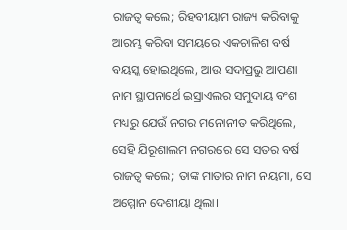ରାଜତ୍ୱ କଲେ; ରିହବୀୟାମ ରାଜ୍ୟ କରିବାକୁ ଆରମ୍ଭ କରିବା ସମୟରେ ଏକଚାଳିଶ ବର୍ଷ ବୟସ୍କ ହୋଇଥିଲେ, ଆଉ ସଦାପ୍ରଭୁ ଆପଣା ନାମ ସ୍ଥାପନାର୍ଥେ ଇସ୍ରାଏଲର ସମୁଦାୟ ବଂଶ ମଧ୍ୟରୁ ଯେଉଁ ନଗର ମନୋନୀତ କରିଥିଲେ, ସେହି ଯିରୂଶାଲମ ନଗରରେ ସେ ସତର ବର୍ଷ ରାଜତ୍ୱ କଲେ; ତାଙ୍କ ମାତାର ନାମ ନୟମା, ସେ ଅମ୍ମୋନ ଦେଶୀୟା ଥିଲା।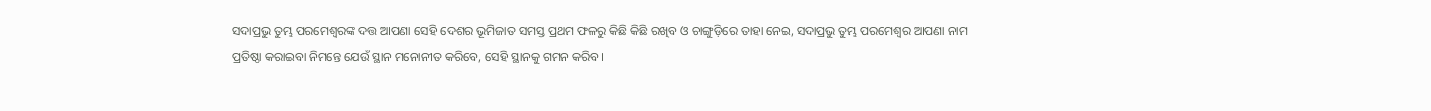ସଦାପ୍ରଭୁ ତୁମ୍ଭ ପରମେଶ୍ୱରଙ୍କ ଦତ୍ତ ଆପଣା ସେହି ଦେଶର ଭୂମିଜାତ ସମସ୍ତ ପ୍ରଥମ ଫଳରୁ କିଛି କିଛି ରଖିବ ଓ ଚାଙ୍ଗୁଡ଼ିରେ ତାହା ନେଇ, ସଦାପ୍ରଭୁ ତୁମ୍ଭ ପରମେଶ୍ୱର ଆପଣା ନାମ ପ୍ରତିଷ୍ଠା କରାଇବା ନିମନ୍ତେ ଯେଉଁ ସ୍ଥାନ ମନୋନୀତ କରିବେ, ସେହି ସ୍ଥାନକୁ ଗମନ କରିବ।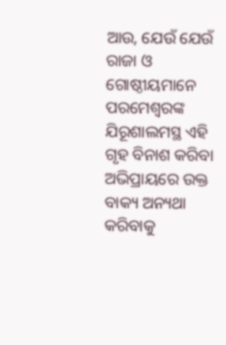ଆଉ, ଯେଉଁ ଯେଉଁ ରାଜା ଓ ଗୋଷ୍ଠୀୟମାନେ ପରମେଶ୍ୱରଙ୍କ ଯିରୂଶାଲମସ୍ଥ ଏହି ଗୃହ ବିନାଶ କରିବା ଅଭିପ୍ରାୟରେ ଉକ୍ତ ବାକ୍ୟ ଅନ୍ୟଥା କରିବାକୁ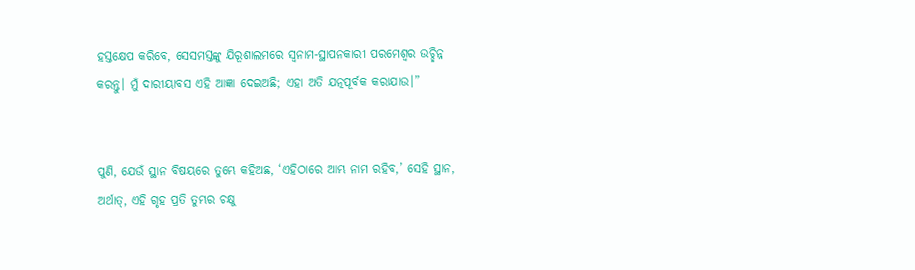ହସ୍ତକ୍ଷେପ କରିବେ, ସେସମସ୍ତଙ୍କୁ ଯିରୂଶାଲମରେ ସ୍ୱନାମ-ସ୍ଥାପନକାରୀ ପରମେଶ୍ୱର ଉଚ୍ଛିନ୍ନ କରନ୍ତୁ। ମୁଁ ଦାରୀୟାବସ ଏହି ଆଜ୍ଞା ଦେଇଅଛି; ଏହା ଅତି ଯତ୍ନପୂର୍ବକ କରାଯାଉ।”


ପୁଣି, ଯେଉଁ ସ୍ଥାନ ବିଷୟରେ ତୁମ୍ଭେ କହିଅଛ, ‘ଏହିଠାରେ ଆମ୍ଭ ନାମ ରହିବ,’ ସେହି ସ୍ଥାନ, ଅର୍ଥାତ୍‍, ଏହି ଗୃହ ପ୍ରତି ତୁମ୍ଭର ଚକ୍ଷୁ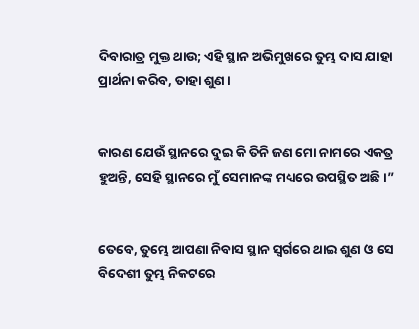ଦିବାରାତ୍ର ମୁକ୍ତ ଥାଉ; ଏହି ସ୍ଥାନ ଅଭିମୁଖରେ ତୁମ୍ଭ ଦାସ ଯାହା ପ୍ରାର୍ଥନା କରିବ, ତାହା ଶୁଣ।


କାରଣ ଯେଉଁ ସ୍ଥାନରେ ଦୁଇ କି ତିନି ଜଣ ମୋ ନାମରେ ଏକତ୍ର ହୁଅନ୍ତି, ସେହି ସ୍ଥାନରେ ମୁଁ ସେମାନଙ୍କ ମଧ୍ୟରେ ଉପସ୍ଥିତ ଅଛି।”


ତେବେ, ତୁମ୍ଭେ ଆପଣା ନିବାସ ସ୍ଥାନ ସ୍ୱର୍ଗରେ ଥାଇ ଶୁଣ ଓ ସେ ବିଦେଶୀ ତୁମ୍ଭ ନିକଟରେ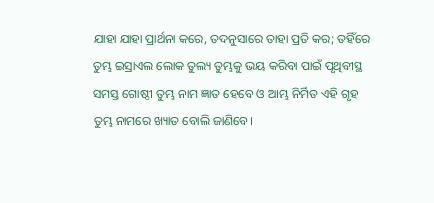ଯାହା ଯାହା ପ୍ରାର୍ଥନା କରେ, ତଦନୁସାରେ ତାହା ପ୍ରତି କର; ତହିଁରେ ତୁମ୍ଭ ଇସ୍ରାଏଲ ଲୋକ ତୁଲ୍ୟ ତୁମ୍ଭକୁ ଭୟ କରିବା ପାଇଁ ପୃଥିବୀସ୍ଥ ସମସ୍ତ ଗୋଷ୍ଠୀ ତୁମ୍ଭ ନାମ ଜ୍ଞାତ ହେବେ ଓ ଆମ୍ଭ ନିର୍ମିତ ଏହି ଗୃହ ତୁମ୍ଭ ନାମରେ ଖ୍ୟାତ ବୋଲି ଜାଣିବେ।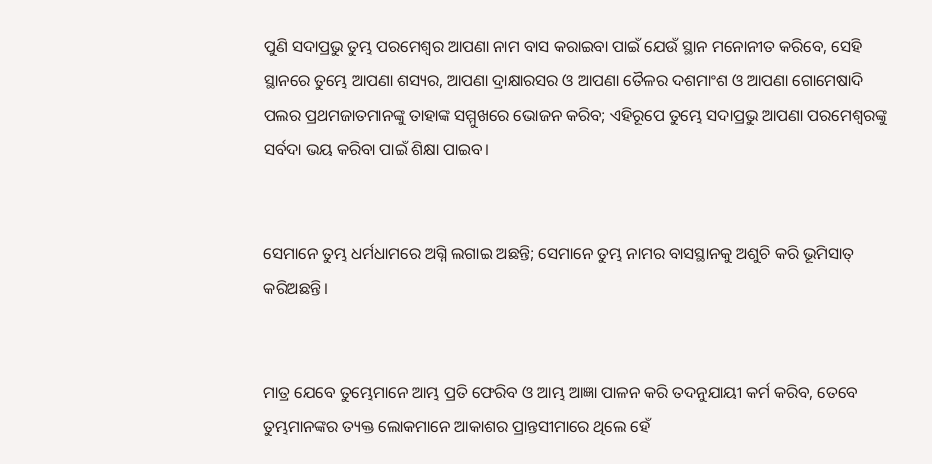ପୁଣି ସଦାପ୍ରଭୁ ତୁମ୍ଭ ପରମେଶ୍ୱର ଆପଣା ନାମ ବାସ କରାଇବା ପାଇଁ ଯେଉଁ ସ୍ଥାନ ମନୋନୀତ କରିବେ, ସେହି ସ୍ଥାନରେ ତୁମ୍ଭେ ଆପଣା ଶସ୍ୟର, ଆପଣା ଦ୍ରାକ୍ଷାରସର ଓ ଆପଣା ତୈଳର ଦଶମାଂଶ ଓ ଆପଣା ଗୋମେଷାଦି ପଲର ପ୍ରଥମଜାତମାନଙ୍କୁ ତାହାଙ୍କ ସମ୍ମୁଖରେ ଭୋଜନ କରିବ; ଏହିରୂପେ ତୁମ୍ଭେ ସଦାପ୍ରଭୁ ଆପଣା ପରମେଶ୍ୱରଙ୍କୁ ସର୍ବଦା ଭୟ କରିବା ପାଇଁ ଶିକ୍ଷା ପାଇବ।


ସେମାନେ ତୁମ୍ଭ ଧର୍ମଧାମରେ ଅଗ୍ନି ଲଗାଇ ଅଛନ୍ତି; ସେମାନେ ତୁମ୍ଭ ନାମର ବାସସ୍ଥାନକୁ ଅଶୁଚି କରି ଭୂମିସାତ୍‍ କରିଅଛନ୍ତି।


ମାତ୍ର ଯେବେ ତୁମ୍ଭେମାନେ ଆମ୍ଭ ପ୍ରତି ଫେରିବ ଓ ଆମ୍ଭ ଆଜ୍ଞା ପାଳନ କରି ତଦନୁଯାୟୀ କର୍ମ କରିବ, ତେବେ ତୁମ୍ଭମାନଙ୍କର ତ୍ୟକ୍ତ ଲୋକମାନେ ଆକାଶର ପ୍ରାନ୍ତସୀମାରେ ଥିଲେ ହେଁ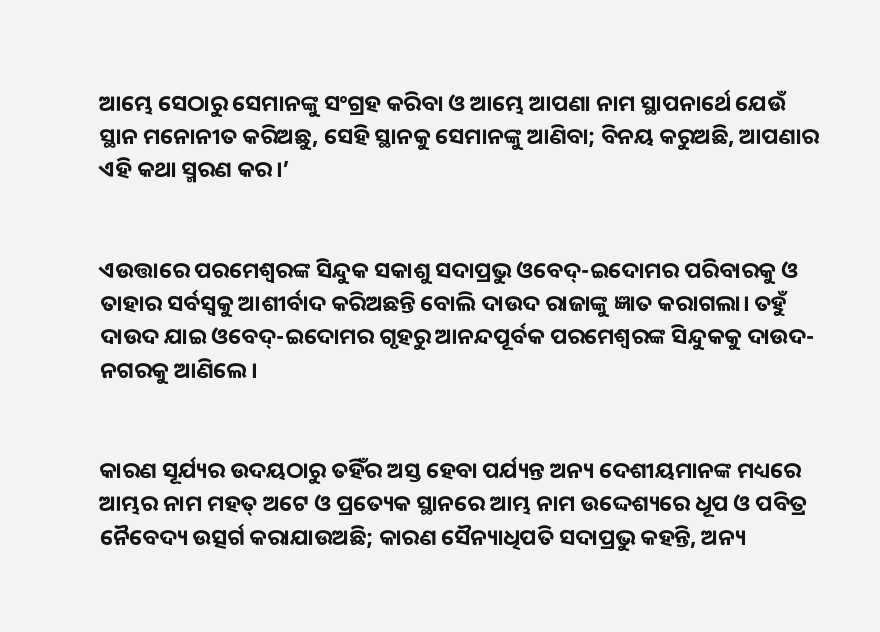ଆମ୍ଭେ ସେଠାରୁ ସେମାନଙ୍କୁ ସଂଗ୍ରହ କରିବା ଓ ଆମ୍ଭେ ଆପଣା ନାମ ସ୍ଥାପନାର୍ଥେ ଯେଉଁ ସ୍ଥାନ ମନୋନୀତ କରିଅଛୁ, ସେହି ସ୍ଥାନକୁ ସେମାନଙ୍କୁ ଆଣିବା; ବିନୟ କରୁଅଛି, ଆପଣାର ଏହି କଥା ସ୍ମରଣ କର।’


ଏଉତ୍ତାରେ ପରମେଶ୍ୱରଙ୍କ ସିନ୍ଦୁକ ସକାଶୁ ସଦାପ୍ରଭୁ ଓବେଦ୍‍-ଇଦୋମର ପରିବାରକୁ ଓ ତାହାର ସର୍ବସ୍ୱକୁ ଆଶୀର୍ବାଦ କରିଅଛନ୍ତି ବୋଲି ଦାଉଦ ରାଜାଙ୍କୁ ଜ୍ଞାତ କରାଗଲା। ତହୁଁ ଦାଉଦ ଯାଇ ଓବେଦ୍‍-ଇଦୋମର ଗୃହରୁ ଆନନ୍ଦପୂର୍ବକ ପରମେଶ୍ୱରଙ୍କ ସିନ୍ଦୁକକୁ ଦାଉଦ-ନଗରକୁ ଆଣିଲେ।


କାରଣ ସୂର୍ଯ୍ୟର ଉଦୟଠାରୁ ତହିଁର ଅସ୍ତ ହେବା ପର୍ଯ୍ୟନ୍ତ ଅନ୍ୟ ଦେଶୀୟମାନଙ୍କ ମଧ୍ୟରେ ଆମ୍ଭର ନାମ ମହତ୍ ଅଟେ ଓ ପ୍ରତ୍ୟେକ ସ୍ଥାନରେ ଆମ୍ଭ ନାମ ଉଦ୍ଦେଶ୍ୟରେ ଧୂପ ଓ ପବିତ୍ର ନୈବେଦ୍ୟ ଉତ୍ସର୍ଗ କରାଯାଉଅଛି; କାରଣ ସୈନ୍ୟାଧିପତି ସଦାପ୍ରଭୁ କହନ୍ତି, ଅନ୍ୟ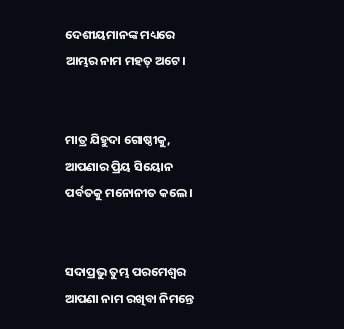ଦେଶୀୟମାନଙ୍କ ମଧ୍ୟରେ ଆମ୍ଭର ନାମ ମହତ୍ ଅଟେ।


ମାତ୍ର ଯିହୁଦା ଗୋଷ୍ଠୀକୁ, ଆପଣାର ପ୍ରିୟ ସିୟୋନ ପର୍ବତକୁ ମନୋନୀତ କଲେ।


ସଦାପ୍ରଭୁ ତୁମ୍ଭ ପରମେଶ୍ୱର ଆପଣା ନାମ ରଖିବା ନିମନ୍ତେ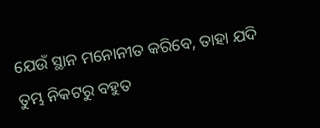ଯେଉଁ ସ୍ଥାନ ମନୋନୀତ କରିବେ, ତାହା ଯଦି ତୁମ୍ଭ ନିକଟରୁ ବହୁତ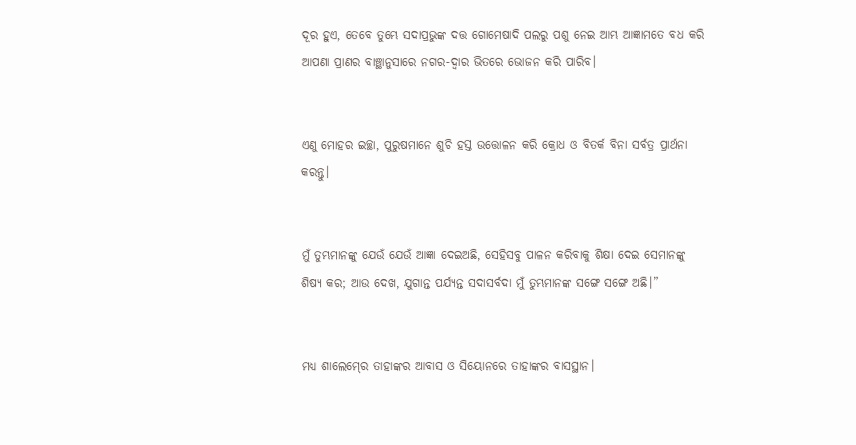ଦୂର ହୁଏ, ତେବେ ତୁମ୍ଭେ ସଦାପ୍ରଭୁଙ୍କ ଦତ୍ତ ଗୋମେଷାଦି ପଲରୁ ପଶୁ ନେଇ ଆମ୍ଭ ଆଜ୍ଞାମତେ ବଧ କରି ଆପଣା ପ୍ରାଣର ବାଞ୍ଛାନୁସାରେ ନଗର-ଦ୍ୱାର ଭିତରେ ଭୋଜନ କରି ପାରିବ।


ଏଣୁ ମୋହର ଇଚ୍ଛା, ପୁରୁଷମାନେ ଶୁଚି ହସ୍ତ ଉତ୍ତୋଳନ କରି କ୍ରୋଧ ଓ ବିତର୍କ ବିନା ସର୍ବତ୍ର ପ୍ରାର୍ଥନା କରନ୍ତୁ।


ମୁଁ ତୁମ୍ଭମାନଙ୍କୁ ଯେଉଁ ଯେଉଁ ଆଜ୍ଞା ଦେଇଅଛି, ସେହିସବୁ ପାଳନ କରିବାକୁ ଶିକ୍ଷା ଦେଇ ସେମାନଙ୍କୁ ଶିଷ୍ୟ କର; ଆଉ ଦେଖ, ଯୁଗାନ୍ତ ପର୍ଯ୍ୟନ୍ତ ସଦାସର୍ବଦା ମୁଁ ତୁମ୍ଭମାନଙ୍କ ସଙ୍ଗେ ସଙ୍ଗେ ଅଛି।”


ମଧ୍ୟ ଶାଲେମ୍‍ରେ ତାହାଙ୍କର ଆବାସ ଓ ସିୟୋନରେ ତାହାଙ୍କର ବାସସ୍ଥାନ।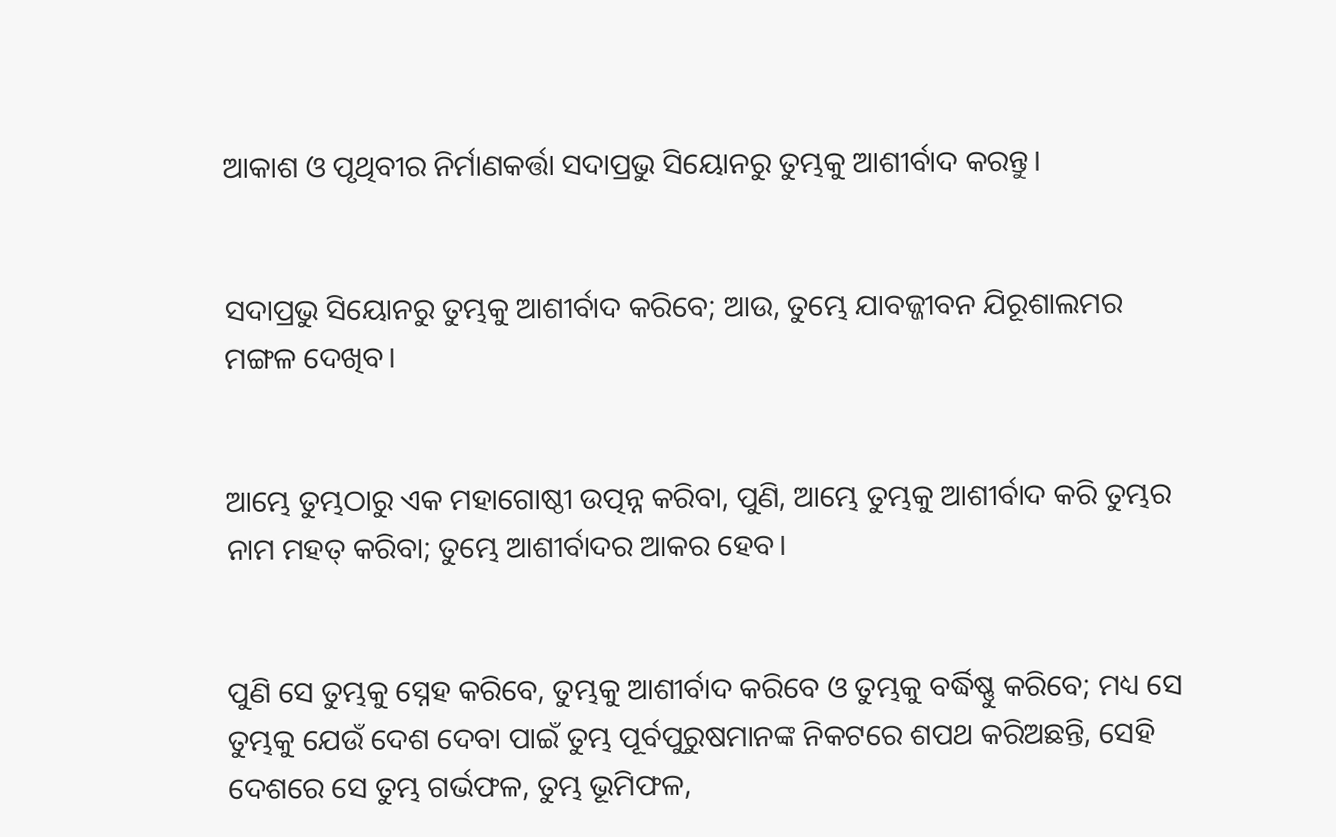ଆକାଶ ଓ ପୃଥିବୀର ନିର୍ମାଣକର୍ତ୍ତା ସଦାପ୍ରଭୁ ସିୟୋନରୁ ତୁମ୍ଭକୁ ଆଶୀର୍ବାଦ କରନ୍ତୁ।


ସଦାପ୍ରଭୁ ସିୟୋନରୁ ତୁମ୍ଭକୁ ଆଶୀର୍ବାଦ କରିବେ; ଆଉ, ତୁମ୍ଭେ ଯାବଜ୍ଜୀବନ ଯିରୂଶାଲମର ମଙ୍ଗଳ ଦେଖିବ।


ଆମ୍ଭେ ତୁମ୍ଭଠାରୁ ଏକ ମହାଗୋଷ୍ଠୀ ଉତ୍ପନ୍ନ କରିବା, ପୁଣି, ଆମ୍ଭେ ତୁମ୍ଭକୁ ଆଶୀର୍ବାଦ କରି ତୁମ୍ଭର ନାମ ମହତ୍ କରିବା; ତୁମ୍ଭେ ଆଶୀର୍ବାଦର ଆକର ହେବ।


ପୁଣି ସେ ତୁମ୍ଭକୁ ସ୍ନେହ କରିବେ, ତୁମ୍ଭକୁ ଆଶୀର୍ବାଦ କରିବେ ଓ ତୁମ୍ଭକୁ ବର୍ଦ୍ଧିଷ୍ଣୁ କରିବେ; ମଧ୍ୟ ସେ ତୁମ୍ଭକୁ ଯେଉଁ ଦେଶ ଦେବା ପାଇଁ ତୁମ୍ଭ ପୂର୍ବପୁରୁଷମାନଙ୍କ ନିକଟରେ ଶପଥ କରିଅଛନ୍ତି, ସେହି ଦେଶରେ ସେ ତୁମ୍ଭ ଗର୍ଭଫଳ, ତୁମ୍ଭ ଭୂମିଫଳ,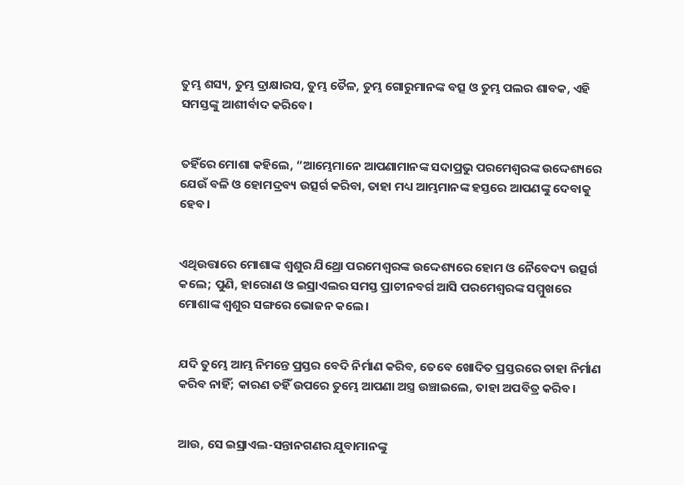ତୁମ୍ଭ ଶସ୍ୟ, ତୁମ୍ଭ ଦ୍ରାକ୍ଷାରସ, ତୁମ୍ଭ ତୈଳ, ତୁମ୍ଭ ଗୋରୁମାନଙ୍କ ବତ୍ସ ଓ ତୁମ୍ଭ ପଲର ଶାବକ, ଏହି ସମସ୍ତଙ୍କୁ ଆଶୀର୍ବାଦ କରିବେ।


ତହିଁରେ ମୋଶା କହିଲେ, “ଆମ୍ଭେମାନେ ଆପଣାମାନଙ୍କ ସଦାପ୍ରଭୁ ପରମେଶ୍ୱରଙ୍କ ଉଦ୍ଦେଶ୍ୟରେ ଯେଉଁ ବଳି ଓ ହୋମଦ୍ରବ୍ୟ ଉତ୍ସର୍ଗ କରିବା, ତାହା ମଧ୍ୟ ଆମ୍ଭମାନଙ୍କ ହସ୍ତରେ ଆପଣଙ୍କୁ ଦେବାକୁ ହେବ।


ଏଥିଉତ୍ତାରେ ମୋଶାଙ୍କ ଶ୍ୱଶୁର ଯିଥ୍ରୋ ପରମେଶ୍ୱରଙ୍କ ଉଦ୍ଦେଶ୍ୟରେ ହୋମ ଓ ନୈବେଦ୍ୟ ଉତ୍ସର୍ଗ କଲେ; ପୁଣି, ହାରୋଣ ଓ ଇସ୍ରାଏଲର ସମସ୍ତ ପ୍ରାଚୀନବର୍ଗ ଆସି ପରମେଶ୍ୱରଙ୍କ ସମ୍ମୁଖରେ ମୋଶାଙ୍କ ଶ୍ୱଶୁର ସଙ୍ଗରେ ଭୋଜନ କଲେ।


ଯଦି ତୁମ୍ଭେ ଆମ୍ଭ ନିମନ୍ତେ ପ୍ରସ୍ତର ବେଦି ନିର୍ମାଣ କରିବ, ତେବେ ଖୋଦିତ ପ୍ରସ୍ତରରେ ତାହା ନିର୍ମାଣ କରିବ ନାହିଁ; କାରଣ ତହିଁ ଉପରେ ତୁମ୍ଭେ ଆପଣା ଅସ୍ତ୍ର ଉଞ୍ଚାଇଲେ, ତାହା ଅପବିତ୍ର କରିବ।


ଆଉ, ସେ ଇସ୍ରାଏଲ-ସନ୍ତାନଗଣର ଯୁବାମାନଙ୍କୁ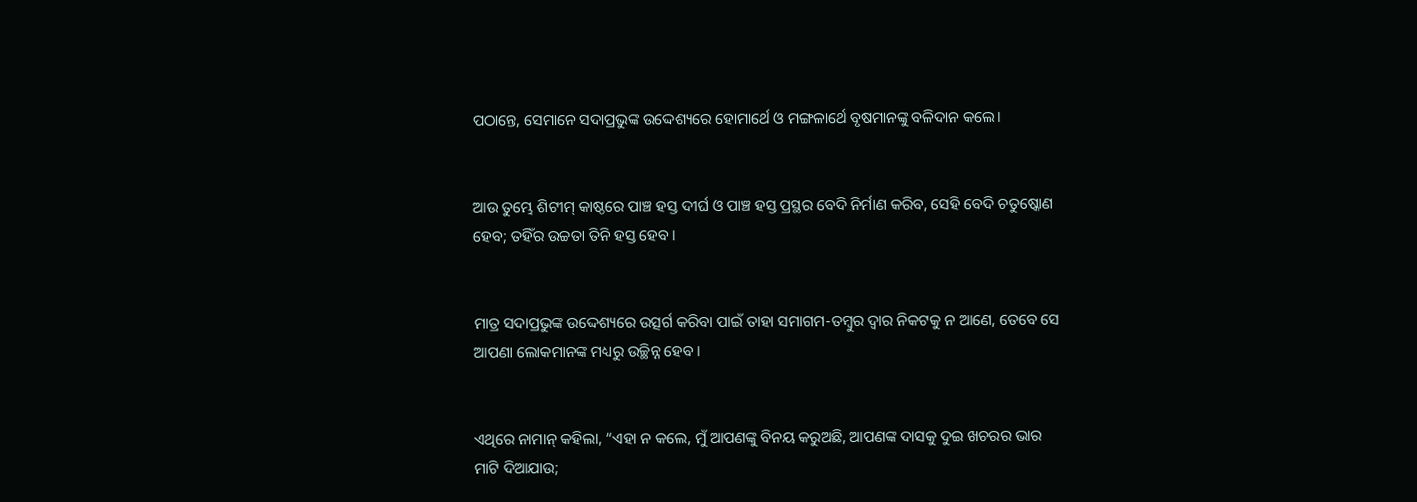ପଠାନ୍ତେ, ସେମାନେ ସଦାପ୍ରଭୁଙ୍କ ଉଦ୍ଦେଶ୍ୟରେ ହୋମାର୍ଥେ ଓ ମଙ୍ଗଳାର୍ଥେ ବୃଷମାନଙ୍କୁ ବଳିଦାନ କଲେ।


ଆଉ ତୁମ୍ଭେ ଶିଟୀମ୍‍ କାଷ୍ଠରେ ପାଞ୍ଚ ହସ୍ତ ଦୀର୍ଘ ଓ ପାଞ୍ଚ ହସ୍ତ ପ୍ରସ୍ଥର ବେଦି ନିର୍ମାଣ କରିବ, ସେହି ବେଦି ଚତୁଷ୍କୋଣ ହେବ; ତହିଁର ଉଚ୍ଚତା ତିନି ହସ୍ତ ହେବ।


ମାତ୍ର ସଦାପ୍ରଭୁଙ୍କ ଉଦ୍ଦେଶ୍ୟରେ ଉତ୍ସର୍ଗ କରିବା ପାଇଁ ତାହା ସମାଗମ-ତମ୍ବୁର ଦ୍ୱାର ନିକଟକୁ ନ ଆଣେ, ତେବେ ସେ ଆପଣା ଲୋକମାନଙ୍କ ମଧ୍ୟରୁ ଉଚ୍ଛିନ୍ନ ହେବ।


ଏଥିରେ ନାମାନ୍‍ କହିଲା, “ଏହା ନ କଲେ, ମୁଁ ଆପଣଙ୍କୁ ବିନୟ କରୁଅଛି, ଆପଣଙ୍କ ଦାସକୁ ଦୁଇ ଖଚରର ଭାର ମାଟି ଦିଆଯାଉ;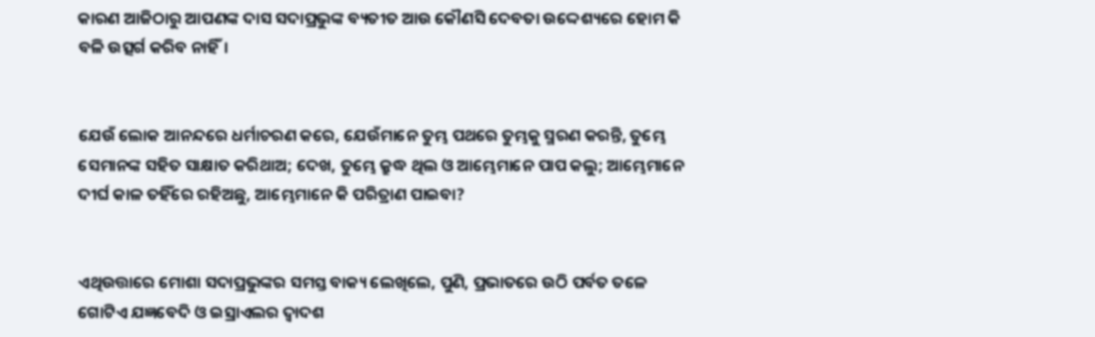କାରଣ ଆଜିଠାରୁ ଆପଣଙ୍କ ଦାସ ସଦାପ୍ରଭୁଙ୍କ ବ୍ୟତୀତ ଆଉ କୌଣସି ଦେବତା ଉଦ୍ଦେଶ୍ୟରେ ହୋମ କି ବଳି ଉତ୍ସର୍ଗ କରିବ ନାହିଁ।


ଯେଉଁ ଲୋକ ଆନନ୍ଦରେ ଧର୍ମାଚରଣ କରେ, ଯେଉଁମାନେ ତୁମ୍ଭ ପଥରେ ତୁମ୍ଭକୁ ସ୍ମରଣ କରନ୍ତି, ତୁମ୍ଭେ ସେମାନଙ୍କ ସହିତ ସାକ୍ଷାତ କରିଥାଅ; ଦେଖ, ତୁମ୍ଭେ କ୍ରୁଦ୍ଧ ଥିଲ ଓ ଆମ୍ଭେମାନେ ପାପ କଲୁ; ଆମ୍ଭେମାନେ ଦୀର୍ଘ କାଳ ତହିଁରେ ରହିଅଛୁ, ଆମ୍ଭେମାନେ କି ପରିତ୍ରାଣ ପାଇବା?


ଏଥିଉତ୍ତାରେ ମୋଶା ସଦାପ୍ରଭୁଙ୍କର ସମସ୍ତ ବାକ୍ୟ ଲେଖିଲେ, ପୁଣି, ପ୍ରଭାତରେ ଉଠି ପର୍ବତ ତଳେ ଗୋଟିଏ ଯଜ୍ଞବେଦି ଓ ଇସ୍ରାଏଲର ଦ୍ୱାଦଶ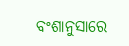ବଂଶାନୁସାରେ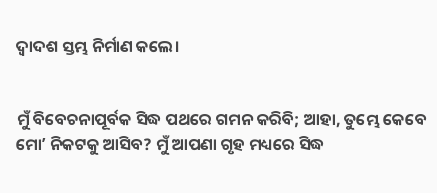ଦ୍ୱାଦଶ ସ୍ତମ୍ଭ ନିର୍ମାଣ କଲେ।


ମୁଁ ବିବେଚନାପୂର୍ବକ ସିଦ୍ଧ ପଥରେ ଗମନ କରିବି; ଆହା, ତୁମ୍ଭେ କେବେ ମୋʼ ନିକଟକୁ ଆସିବ? ମୁଁ ଆପଣା ଗୃହ ମଧ୍ୟରେ ସିଦ୍ଧ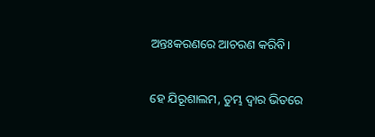ଅନ୍ତଃକରଣରେ ଆଚରଣ କରିବି।


ହେ ଯିରୂଶାଲମ, ତୁମ୍ଭ ଦ୍ୱାର ଭିତରେ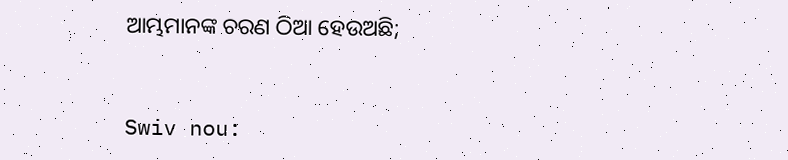ଆମ୍ଭମାନଙ୍କ ଚରଣ ଠିଆ ହେଉଅଛି;


Swiv nou: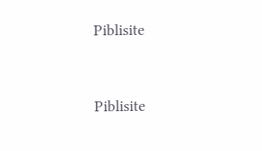Piblisite


Piblisite